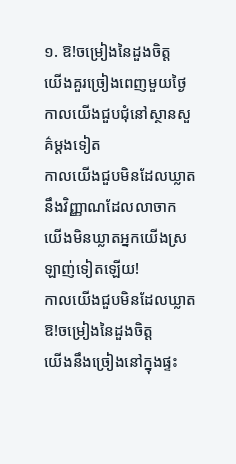១. ឱ!ចម្រៀងនៃដួងចិត្ត
យើងគួរច្រៀងពេញមួយថ្ងៃ
កាលយើងជួបជុំនៅស្ថានសួគ៌ម្តងទៀត
កាលយើងជួបមិនដែលឃ្លាត
នឹងវិញ្ញាណដែលលាចាក
យើងមិនឃ្លាតអ្នកយើងស្រឡាញ់ទៀតឡើយ!
កាលយើងជួបមិនដែលឃ្លាត
ឱ!ចម្រៀងនៃដួងចិត្ត
យើងនឹងច្រៀងនៅក្នុងផ្ទះ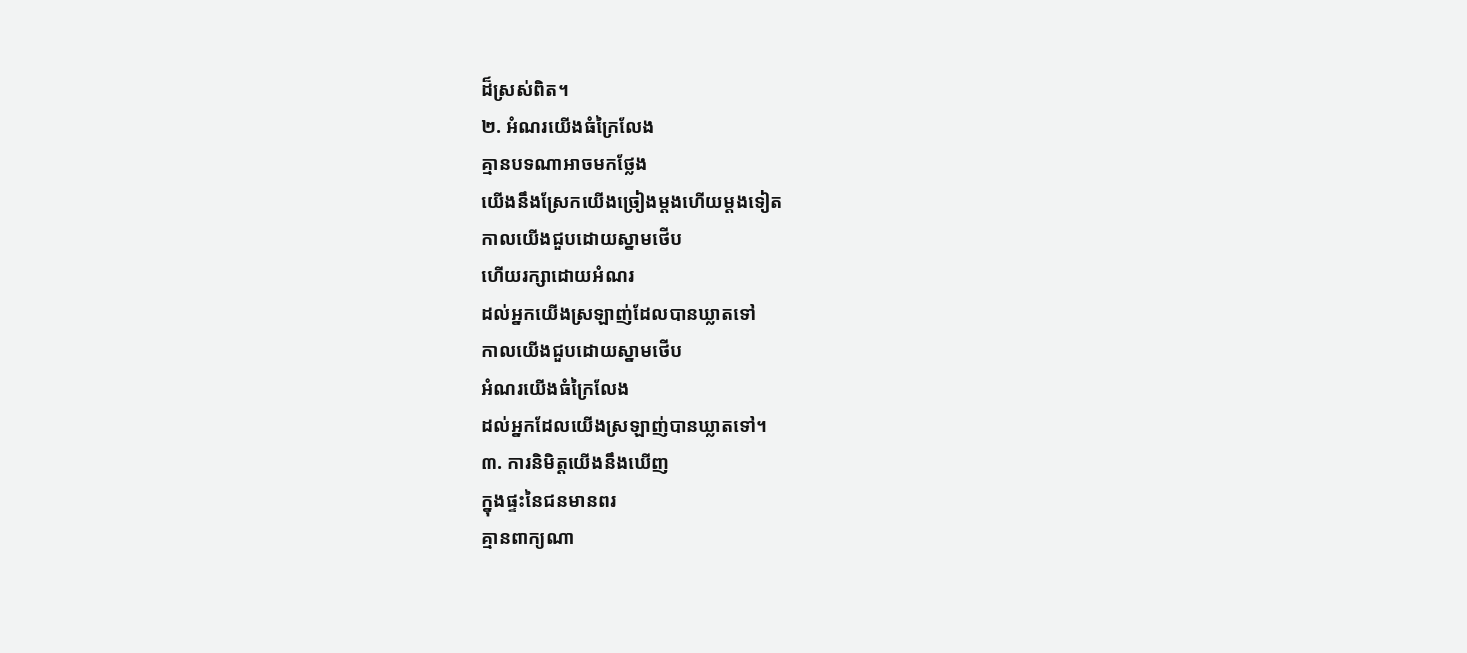ដ៏ស្រស់ពិត។
២. អំណរយើងធំក្រៃលែង
គ្មានបទណាអាចមកថ្លែង
យើងនឹងស្រែកយើងច្រៀងម្តងហើយម្តងទៀត
កាលយើងជួបដោយស្នាមថើប
ហើយរក្សាដោយអំណរ
ដល់អ្នកយើងស្រឡាញ់ដែលបានឃ្លាតទៅ
កាលយើងជួបដោយស្នាមថើប
អំណរយើងធំក្រៃលែង
ដល់អ្នកដែលយើងស្រឡាញ់បានឃ្លាតទៅ។
៣. ការនិមិត្តយើងនឹងឃើញ
ក្នុងផ្ទះនៃជនមានពរ
គ្មានពាក្យណា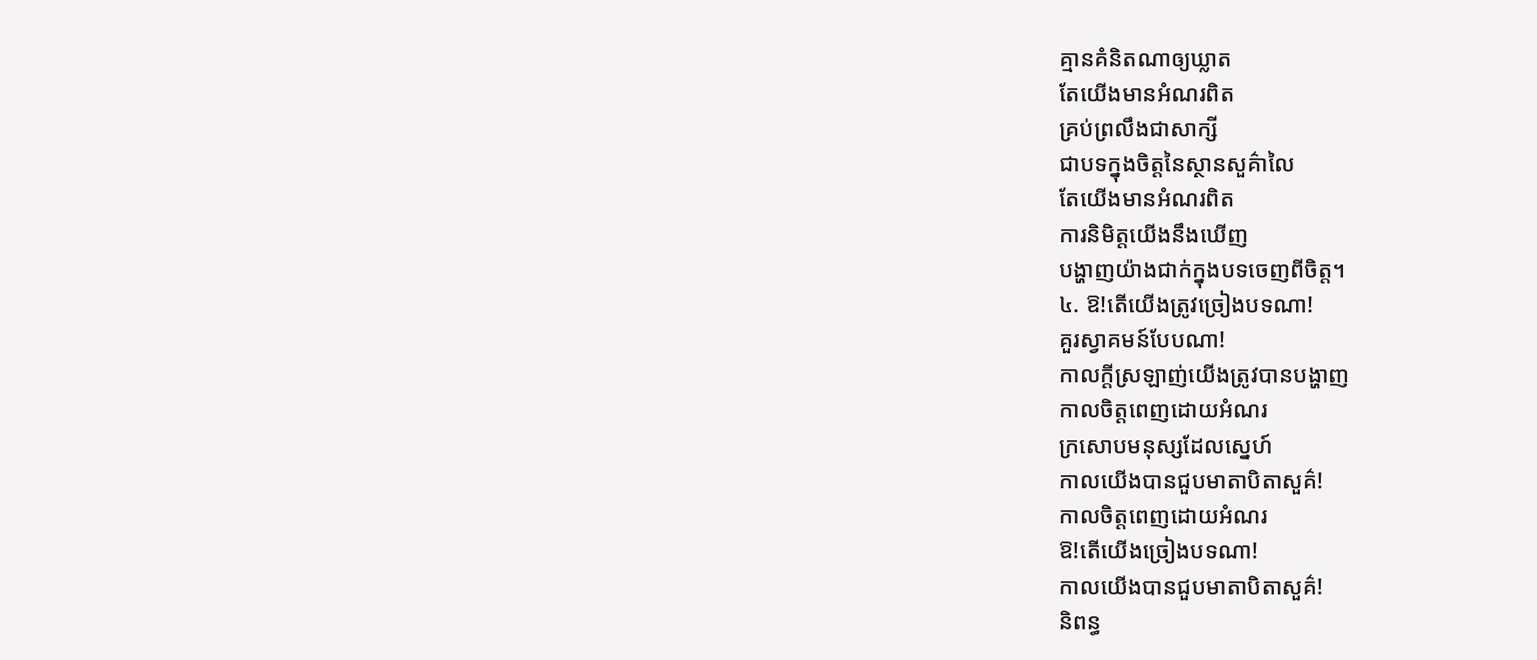គ្មានគំនិតណាឲ្យឃ្លាត
តែយើងមានអំណរពិត
គ្រប់ព្រលឹងជាសាក្សី
ជាបទក្នុងចិត្តនៃស្ថានសួគ៌ាលៃ
តែយើងមានអំណរពិត
ការនិមិត្តយើងនឹងឃើញ
បង្ហាញយ៉ាងជាក់ក្នុងបទចេញពីចិត្ត។
៤. ឱ!តើយើងត្រូវច្រៀងបទណា!
គួរស្វាគមន៍បែបណា!
កាលក្តីស្រឡាញ់យើងត្រូវបានបង្ហាញ
កាលចិត្តពេញដោយអំណរ
ក្រសោបមនុស្សដែលស្នេហ៍
កាលយើងបានជួបមាតាបិតាសួគ៌!
កាលចិត្តពេញដោយអំណរ
ឱ!តើយើងច្រៀងបទណា!
កាលយើងបានជួបមាតាបិតាសួគ៌!
និពន្ធ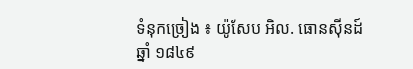ទំនុកច្រៀង ៖ យ៉ូសែប អិល. ធោនស៊ីនដ៍ ឆ្នាំ ១៨៤៩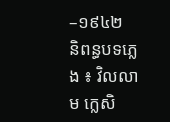–១៩៤២
និពន្ធបទភ្លេង ៖ វិលលាម ក្លេសិ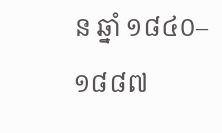ន ឆ្នាំ ១៨៤០–១៨៨៧